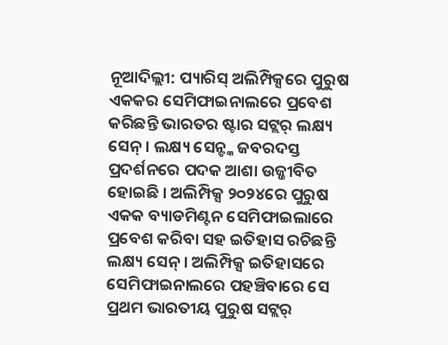ନୂଆଦିଲ୍ଲୀ: ପ୍ୟାରିସ୍ ଅଲିମ୍ପିକ୍ସରେ ପୁରୁଷ ଏକକର ସେମିଫାଇନାଲରେ ପ୍ରବେଶ କରିଛନ୍ତି ଭାରତର ଷ୍ଟାର ସଟ୍ଲର୍ ଲକ୍ଷ୍ୟ ସେନ୍ । ଲକ୍ଷ୍ୟ ସେନ୍ଙ୍କ ଜବରଦସ୍ତ ପ୍ରଦର୍ଶନରେ ପଦକ ଆଶା ଉଜ୍ଜୀବିତ ହୋଇଛି । ଅଲିମ୍ପିକ୍ସ ୨୦୨୪ରେ ପୁରୁଷ ଏକକ ବ୍ୟାଡମିଣ୍ଟନ ସେମିଫାଇଲାରେ ପ୍ରବେଶ କରିବା ସହ ଇତିହାସ ରଚିଛନ୍ତି ଲକ୍ଷ୍ୟ ସେନ୍ । ଅଲିମ୍ପିକ୍ସ ଇତିହାସରେ ସେମିଫାଇନାଲରେ ପହଞ୍ଚିବାରେ ସେ ପ୍ରଥମ ଭାରତୀୟ ପୁରୁଷ ସଟ୍ଲର୍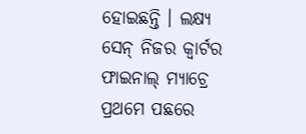ହୋଇଛନ୍ତି । ଲକ୍ଷ୍ୟ ସେନ୍ ନିଜର କ୍ୱାର୍ଟର ଫାଇନାଲ୍ ମ୍ୟାଚ୍ରେ ପ୍ରଥମେ ପଛରେ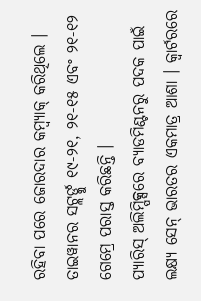ରହିବା ପରେ ଜୋରଦାର କମ୍ବ୍ୟାକ୍ କରିଥିଲେ । ତାଇୱାନର ସଟ୍ଲର୍ଙ୍କୁ ୧୯-୨୧, ୨୧-୧୫ ଏବଂ ୨୧-୧୨ ଗେମ୍ରେ ପରାସ୍ତ କରିଛନ୍ତି ।
ପ୍ୟାରିସ୍ ଅଲିମ୍ପିକ୍ସରେ ବ୍ୟାଡମିଣ୍ଟନରୁ ପଦକ ପାଇଁ ଲକ୍ଷ୍ୟ ସେନ୍ ଭାରତର ଏକମାତ୍ର ଆଶା । କ୍ୱାର୍ଟରରେ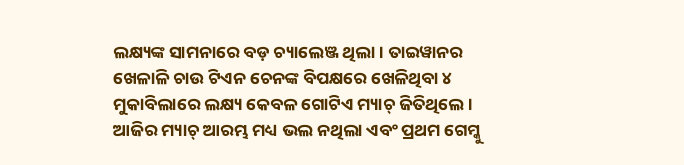ଲକ୍ଷ୍ୟଙ୍କ ସାମନାରେ ବଡ଼ ଚ୍ୟାଲେଞ୍ଜ ଥିଲା । ତାଇୱାନର ଖେଳାଳି ଚାଉ ଟିଏନ ଚେନଙ୍କ ବିପକ୍ଷରେ ଖେଳିଥିବା ୪ ମୁକାବିଲାରେ ଲକ୍ଷ୍ୟ କେବଳ ଗୋଟିଏ ମ୍ୟାଚ୍ ଜିତିଥିଲେ । ଆଜିର ମ୍ୟାଚ୍ ଆରମ୍ଭ ମଧ୍ୟ ଭଲ ନଥିଲା ଏବଂ ପ୍ରଥମ ଗେମ୍କୁ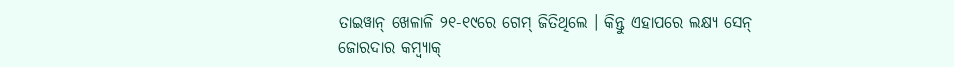ତାଇୱାନ୍ ଖେଳାଳି ୨୧-୧୯ରେ ଗେମ୍ ଜିତିଥିଲେ । କିନ୍ତୁ ଏହାପରେ ଲକ୍ଷ୍ୟ ସେନ୍ ଜୋରଦାର କମ୍ବ୍ୟାକ୍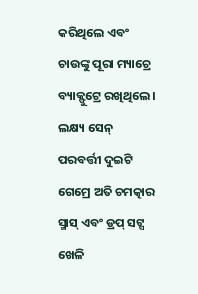କରିଥିଲେ ଏବଂ ଚାଉଙ୍କୁ ପୂରା ମ୍ୟାଚ୍ରେ ବ୍ୟାକ୍ଫୁଟ୍ରେ ରଖିଥିଲେ । ଲକ୍ଷ୍ୟ ସେନ୍ ପରବର୍ତ୍ତୀ ଦୁଇଟି ଗେମ୍ରେ ଅତି ଚମତ୍କାର ସ୍ମାସ୍ ଏବଂ ଡ୍ରପ୍ ସଟ୍ସ ଖେଳି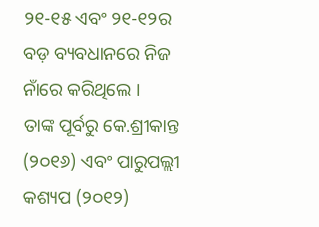୨୧-୧୫ ଏବଂ ୨୧-୧୨ର ବଡ଼ ବ୍ୟବଧାନରେ ନିଜ ନାଁରେ କରିଥିଲେ ।
ତାଙ୍କ ପୂର୍ବରୁ କେ.ଶ୍ରୀକାନ୍ତ (୨୦୧୬) ଏବଂ ପାରୁପଲ୍ଲୀ କଶ୍ୟପ (୨୦୧୨)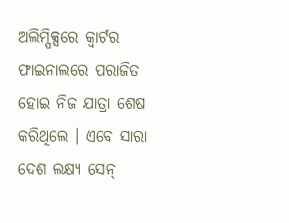ଅଲିମ୍ପିକ୍ସରେ କ୍ୱାର୍ଟର ଫାଇନାଲରେ ପରାଜିତ ହୋଇ ନିଜ ଯାତ୍ରା ଶେଷ କରିଥିଲେ । ଏବେ ସାରା ଦେଶ ଲକ୍ଷ୍ୟ ସେନ୍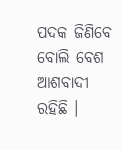ପଦକ ଜିଣିବେ ବୋଲି ବେଶ ଆଶବାଦୀ ରହିଛି ।